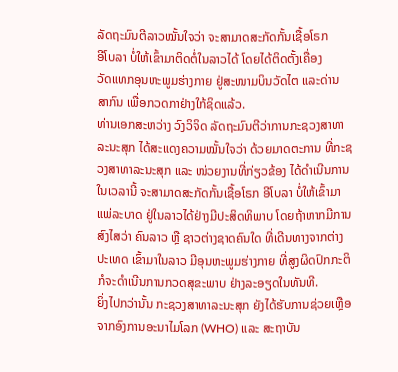ລັດຖະມົນຕີລາວໝັ້ນໃຈວ່າ ຈະສາມາດສະກັດກັ້ນເຊື້ອໂຣກ
ອີໂບລາ ບໍ່ໃຫ້ເຂົ້າມາຕິດຕໍ່ໃນລາວໄດ້ ໂດຍໄດ້ຕິດຕັ້ງເຄື່ອງ
ວັດແທກອຸນຫະພູມຮ່າງກາຍ ຢູ່ສະໜາມບິນວັດໄຕ ແລະດ່ານ
ສາກົນ ເພື່ອກວດກາຢ່າງໃກ້ຊິດແລ້ວ.
ທ່ານເອກສະຫວ່າງ ວົງວິຈິດ ລັດຖະມົນຕີວ່າການກະຊວງສາທາລະນະສຸກ ໄດ້ສະແດງຄວາມໝັ້ນໃຈວ່າ ດ້ວຍມາດຕະການ ທີ່ກະຊວງສາທາລະນະສຸກ ແລະ ໜ່ວຍງານທີ່ກ່ຽວຂ້ອງ ໄດ້ດຳເນີນການ ໃນເວລານີ້ ຈະສາມາດສະກັດກັ້ນເຊື້ອໂຣກ ອີໂບລາ ບໍ່ໃຫ້ເຂົ້າມາແພ່ລະບາດ ຢູ່ໃນລາວໄດ້ຢ່າງມີປະສິດທິພາບ ໂດຍຖ້າຫາກມີການສົງໄສວ່າ ຄົນລາວ ຫຼື ຊາວຕ່າງຊາດຄົນໃດ ທີ່ເດີນທາງຈາກຕ່າງປະເທດ ເຂົ້າມາໃນລາວ ມີອຸນຫະພູມຮ່າງກາຍ ທີ່ສູງຜິດປົກກະຕິ ກໍຈະດຳເນີນການກວດສຸຂະພາບ ຢ່າງລະອຽດໃນທັນທີ.
ຍິ່ງໄປກວ່ານັ້ນ ກະຊວງສາທາລະນະສຸກ ຍັງໄດ້ຮັບການຊ່ວຍເຫຼືອ ຈາກອົງການອະນາໄມໂລກ (WHO) ແລະ ສະຖາບັນ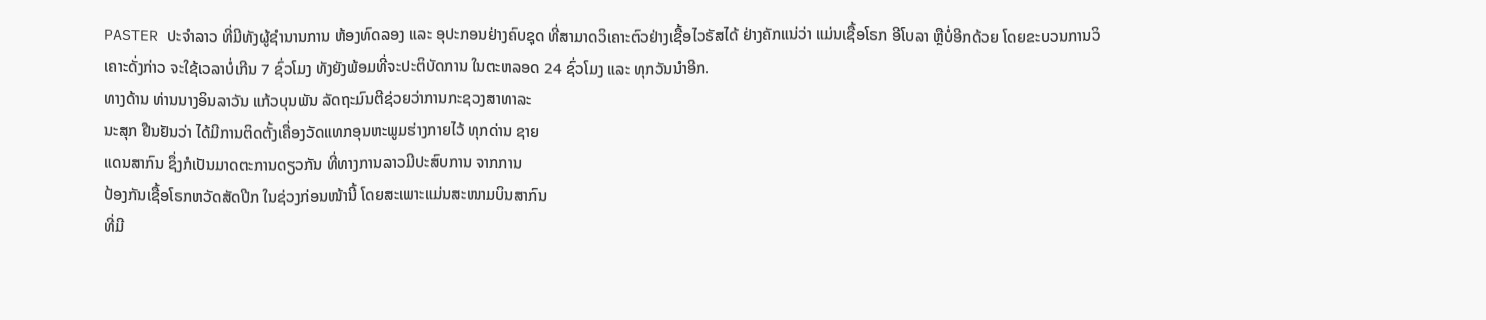PASTER ປະຈຳລາວ ທີ່ມີທັງຜູ້ຊຳນານການ ຫ້ອງທົດລອງ ແລະ ອຸປະກອນຢ່າງຄົບຊຸດ ທີ່ສາມາດວິເຄາະຕົວຢ່າງເຊື້ອໄວຣັສໄດ້ ຢ່າງຄັກແນ່ວ່າ ແມ່ນເຊື້ອໂຣກ ອີໂບລາ ຫຼືບໍ່ອີກດ້ວຍ ໂດຍຂະບວນການວິເຄາະດັ່ງກ່າວ ຈະໃຊ້ເວລາບໍ່ເກີນ 7 ຊົ່ວໂມງ ທັງຍັງພ້ອມທີ່ຈະປະຕິບັດການ ໃນຕະຫລອດ 24 ຊົ່ວໂມງ ແລະ ທຸກວັນນຳອີກ.
ທາງດ້ານ ທ່ານນາງອິນລາວັນ ແກ້ວບຸນພັນ ລັດຖະມົນຕີຊ່ວຍວ່າການກະຊວງສາທາລະ
ນະສຸກ ຢືນຢັນວ່າ ໄດ້ມີການຕິດຕັ້ງເຄື່ອງວັດແທກອຸນຫະພູມຮ່າງກາຍໄວ້ ທຸກດ່ານ ຊາຍ
ແດນສາກົນ ຊຶ່ງກໍເປັນມາດຕະການດຽວກັນ ທີ່ທາງການລາວມີປະສົບການ ຈາກການ
ປ້ອງກັນເຊື້ອໂຣກຫວັດສັດປີກ ໃນຊ່ວງກ່ອນໜ້ານີ້ ໂດຍສະເພາະແມ່ນສະໜາມບິນສາກົນ
ທີ່ມີ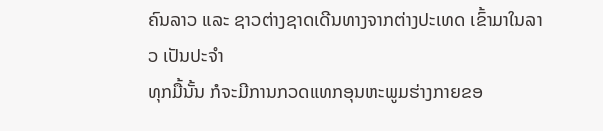ຄົນລາວ ແລະ ຊາວຕ່າງຊາດເດີນທາງຈາກຕ່າງປະເທດ ເຂົ້າມາໃນລາວ ເປັນປະຈຳ
ທຸກມື້ນັ້ນ ກໍຈະມີການກວດແທກອຸນຫະພູມຮ່າງກາຍຂອ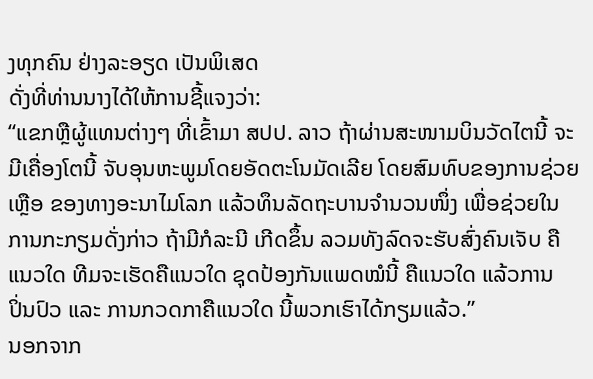ງທຸກຄົນ ຢ່າງລະອຽດ ເປັນພິເສດ
ດັ່ງທີ່ທ່ານນາງໄດ້ໃຫ້ການຊີ້ແຈງວ່າ:
“ແຂກຫຼືຜູ້ແທນຕ່າງໆ ທີ່ເຂົ້າມາ ສປປ. ລາວ ຖ້າຜ່ານສະໜາມບິນວັດໄຕນີ້ ຈະ
ມີເຄື່ອງໂຕນີ້ ຈັບອຸນຫະພູມໂດຍອັດຕະໂນມັດເລີຍ ໂດຍສົມທົບຂອງການຊ່ວຍ
ເຫຼືອ ຂອງທາງອະນາໄມໂລກ ແລ້ວທຶນລັດຖະບານຈຳນວນໜຶ່ງ ເພື່ອຊ່ວຍໃນ
ການກະກຽມດັ່ງກ່າວ ຖ້າມີກໍລະນີ ເກີດຂຶ້ນ ລວມທັງລົດຈະຮັບສົ່ງຄົນເຈັບ ຄື
ແນວໃດ ທີມຈະເຮັດຄືແນວໃດ ຊຸດປ້ອງກັນແພດໝໍນີ້ ຄືແນວໃດ ແລ້ວການ
ປິ່ນປົວ ແລະ ການກວດກາຄືແນວໃດ ນີ້ພວກເຮົາໄດ້ກຽມແລ້ວ.”
ນອກຈາກ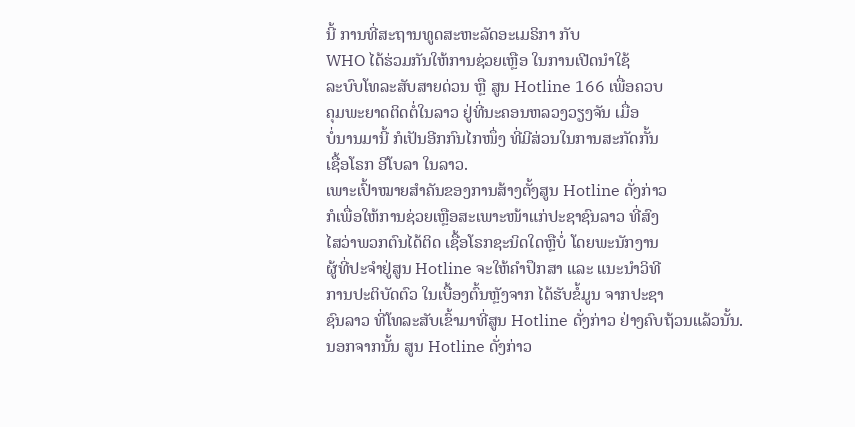ນີ້ ການທີ່ສະຖານທູດສະຫະລັດອະເມຣິກາ ກັບ
WHO ໄດ້ຮ່ວມກັນໃຫ້ການຊ່ວຍເຫຼືອ ໃນການເປີດນຳໃຊ້
ລະບົບໂທລະສັບສາຍດ່ວນ ຫຼື ສູນ Hotline 166 ເພື່ອຄວບ
ຄຸມພະຍາດຕິດຕໍ່ໃນລາວ ຢູ່ທີ່ນະຄອນຫລວງວຽງຈັນ ເມື່ອ
ບໍ່ນານມານີ້ ກໍເປັນອີກກົນໄກໜຶ່ງ ທີ່ມີສ່ວນໃນການສະກັດກັ້ນ
ເຊື້ອໂຣກ ອີໂບລາ ໃນລາວ.
ເພາະເປົ້າໝາຍສຳຄັນຂອງການສ້າງຕັ້ງສູນ Hotline ດັ່ງກ່າວ
ກໍເພື່ອໃຫ້ການຊ່ວຍເຫຼືອສະເພາະໜ້າແກ່ປະຊາຊົນລາວ ທີ່ສົງ
ໄສວ່າພວກຕົນໄດ້ຕິດ ເຊື້ອໂຣກຊະນິດໃດຫຼືບໍ່ ໂດຍພະນັກງານ
ຜູ້ທີ່ປະຈຳຢູ່ສູນ Hotline ຈະໃຫ້ຄຳປຶກສາ ແລະ ແນະນຳວິທີ
ການປະຕິບັດຕົວ ໃນເບື້ອງຕົ້ນຫຼັງຈາກ ໄດ້ຮັບຂໍ້ມູນ ຈາກປະຊາ
ຊົນລາວ ທີ່ໂທລະສັບເຂົ້າມາທີ່ສູນ Hotline ດັ່ງກ່າວ ຢ່າງຄົບຖ້ວນແລ້ວນັ້ນ.
ນອກຈາກນັ້ນ ສູນ Hotline ດັ່ງກ່າວ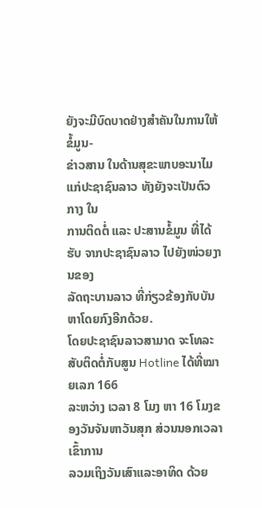ຍັງຈະມີບົດບາດຢ່າງສຳຄັນໃນການໃຫ້ຂໍ້ມູນ-
ຂ່າວສານ ໃນດ້ານສຸຂະພາບອະນາໄມ ແກ່ປະຊາຊົນລາວ ທັງຍັງຈະເປັນຕົວກາງ ໃນ
ການຕິດຕໍ່ ແລະ ປະສານຂໍ້ມູນ ທີ່ໄດ້ຮັບ ຈາກປະຊາຊົນລາວ ໄປຍັງໜ່ວຍງານຂອງ
ລັດຖະບານລາວ ທີ່ກ່ຽວຂ້ອງກັບບັນຫາໂດຍກົງອີກດ້ວຍ.
ໂດຍປະຊາຊົນລາວສາມາດ ຈະໂທລະສັບຕິດຕໍ່ກັບສູນ Hotline ໄດ້ທີ່ໝາຍເລກ 166
ລະຫວ່າງ ເວລາ 8 ໂມງ ຫາ 16 ໂມງຂອງວັນຈັນຫາວັນສຸກ ສ່ວນນອກເວລາເຂົ້າການ
ລວມເຖິງວັນເສົາແລະອາທິດ ດ້ວຍ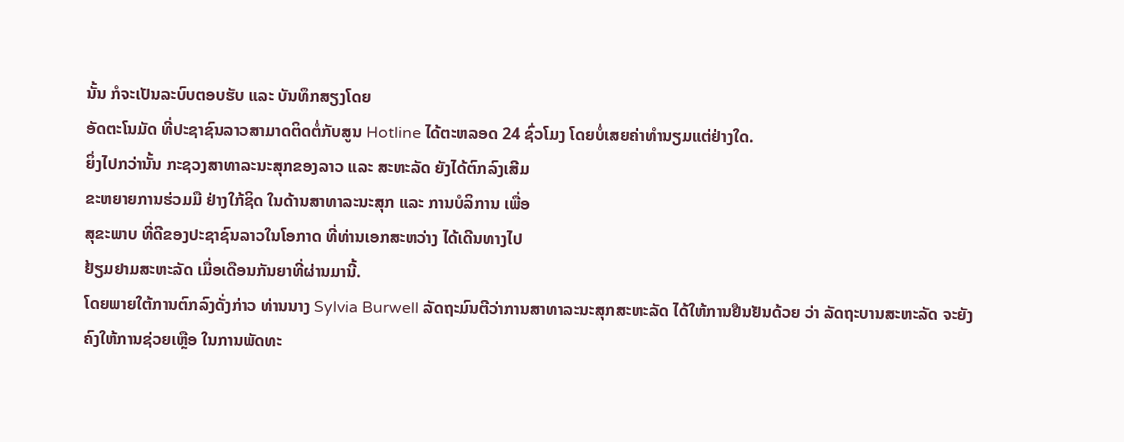ນັ້ນ ກໍຈະເປັນລະບົບຕອບຮັບ ແລະ ບັນທຶກສຽງໂດຍ
ອັດຕະໂນມັດ ທີ່ປະຊາຊົນລາວສາມາດຕິດຕໍ່ກັບສູນ Hotline ໄດ້ຕະຫລອດ 24 ຊົ່ວໂມງ ໂດຍບໍ່ເສຍຄ່າທຳນຽມແຕ່ຢ່າງໃດ.
ຍິ່ງໄປກວ່ານັ້ນ ກະຊວງສາທາລະນະສຸກຂອງລາວ ແລະ ສະຫະລັດ ຍັງໄດ້ຕົກລົງເສີມ
ຂະຫຍາຍການຮ່ວມມື ຢ່າງໃກ້ຊິດ ໃນດ້ານສາທາລະນະສຸກ ແລະ ການບໍລິການ ເພື່ອ
ສຸຂະພາບ ທີ່ດີຂອງປະຊາຊົນລາວໃນໂອກາດ ທີ່ທ່ານເອກສະຫວ່າງ ໄດ້ເດີນທາງໄປ
ຢ້ຽມຢາມສະຫະລັດ ເມື່ອເດືອນກັນຍາທີ່ຜ່ານມານີ້.
ໂດຍພາຍໃຕ້ການຕົກລົງດັ່ງກ່າວ ທ່ານນາງ Sylvia Burwell ລັດຖະມົນຕີວ່າການສາທາລະນະສຸກສະຫະລັດ ໄດ້ໃຫ້ການຢືນຢັນດ້ວຍ ວ່າ ລັດຖະບານສະຫະລັດ ຈະຍັງ
ຄົງໃຫ້ການຊ່ວຍເຫຼືອ ໃນການພັດທະ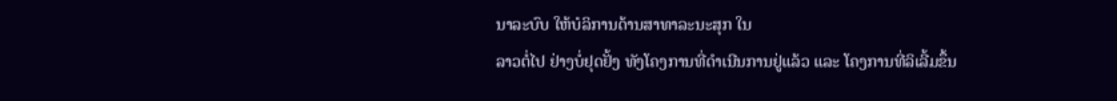ນາລະບົບ ໃຫ້ບໍລິການດ້ານສາທາລະນະສຸກ ໃນ
ລາວຕໍ່ໄປ ຢ່າງບໍ່ຢຸດຢັ້ງ ທັງໂຄງການທີ່ດຳເນີນການຢູ່ແລ້ວ ແລະ ໂຄງການທີ່ລິເລີ້ມຂຶ້ນ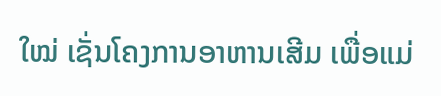ໃໝ່ ເຊັ່ນໂຄງການອາຫານເສີມ ເພື່ອແມ່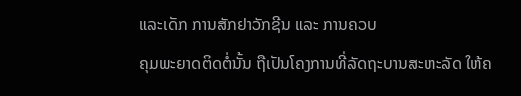ແລະເດັກ ການສັກຢາວັກຊີນ ແລະ ການຄວບ
ຄຸມພະຍາດຕິດຕໍ່ນັ້ນ ຖືເປັນໂຄງການທີ່ລັດຖະບານສະຫະລັດ ໃຫ້ຄ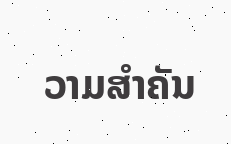ວາມສຳຄັນ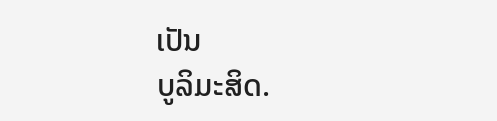ເປັນ
ບູລິມະສິດ.